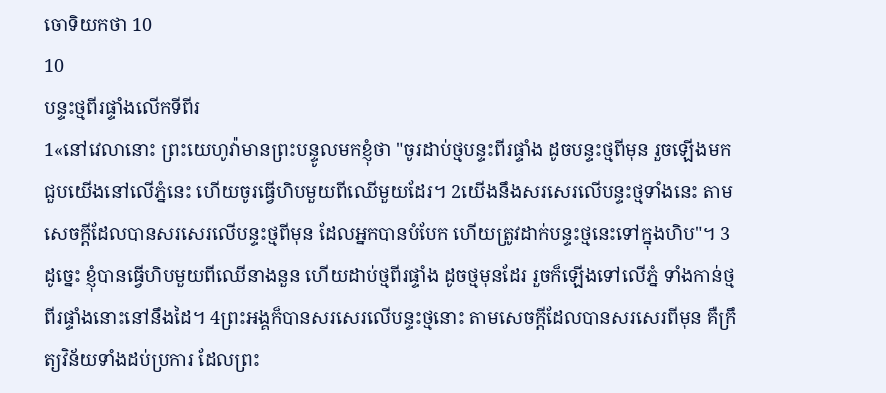ចោទិយកថា 10
10
បន្ទះថ្មពីរផ្ទាំងលើកទីពីរ
1«នៅវេលានោះ ព្រះយេហូវ៉ាមានព្រះបន្ទូលមកខ្ញុំថា "ចូរដាប់ថ្មបន្ទះពីរផ្ទាំង ដូចបន្ទះថ្មពីមុន រួចឡើងមកជួបយើងនៅលើភ្នំនេះ ហើយចូរធ្វើហិបមួយពីឈើមួយដែរ។ 2យើងនឹងសរសេរលើបន្ទះថ្មទាំងនេះ តាមសេចក្ដីដែលបានសរសេរលើបន្ទះថ្មពីមុន ដែលអ្នកបានបំបែក ហើយត្រូវដាក់បន្ទះថ្មនេះទៅក្នុងហិប"។ 3ដូច្នេះ ខ្ញុំបានធ្វើហិបមួយពីឈើនាងនួន ហើយដាប់ថ្មពីរផ្ទាំង ដូចថ្មមុនដែរ រួចក៏ឡើងទៅលើភ្នំ ទាំងកាន់ថ្មពីរផ្ទាំងនោះនៅនឹងដៃ។ 4ព្រះអង្គក៏បានសរសេរលើបន្ទះថ្មនោះ តាមសេចក្ដីដែលបានសរសេរពីមុន គឺក្រឹត្យវិន័យទាំងដប់ប្រការ ដែលព្រះ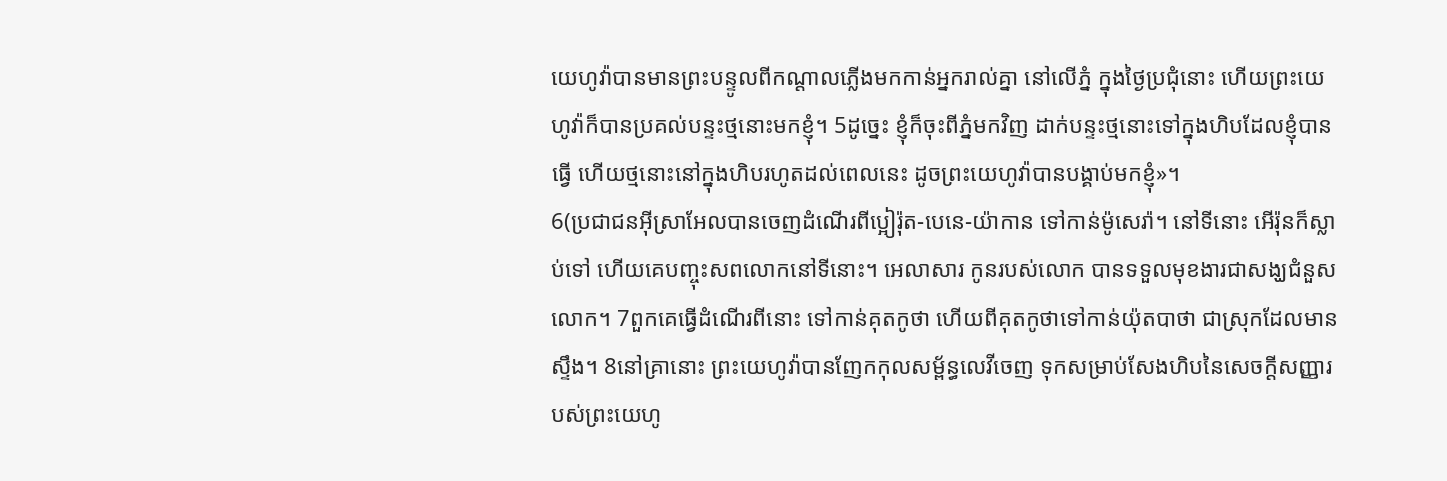យេហូវ៉ាបានមានព្រះបន្ទូលពីកណ្ដាលភ្លើងមកកាន់អ្នករាល់គ្នា នៅលើភ្នំ ក្នុងថ្ងៃប្រជុំនោះ ហើយព្រះយេហូវ៉ាក៏បានប្រគល់បន្ទះថ្មនោះមកខ្ញុំ។ 5ដូច្នេះ ខ្ញុំក៏ចុះពីភ្នំមកវិញ ដាក់បន្ទះថ្មនោះទៅក្នុងហិបដែលខ្ញុំបានធ្វើ ហើយថ្មនោះនៅក្នុងហិបរហូតដល់ពេលនេះ ដូចព្រះយេហូវ៉ាបានបង្គាប់មកខ្ញុំ»។
6(ប្រជាជនអ៊ីស្រាអែលបានចេញដំណើរពីប្អៀរ៉ុត-បេនេ-យ៉ាកាន ទៅកាន់ម៉ូសេរ៉ា។ នៅទីនោះ អើរ៉ុនក៏ស្លាប់ទៅ ហើយគេបញ្ចុះសពលោកនៅទីនោះ។ អេលាសារ កូនរបស់លោក បានទទួលមុខងារជាសង្ឃជំនួសលោក។ 7ពួកគេធ្វើដំណើរពីនោះ ទៅកាន់គុតកូថា ហើយពីគុតកូថាទៅកាន់យ៉ុតបាថា ជាស្រុកដែលមានស្ទឹង។ 8នៅគ្រានោះ ព្រះយេហូវ៉ាបានញែកកុលសម្ព័ន្ធលេវីចេញ ទុកសម្រាប់សែងហិបនៃសេចក្ដីសញ្ញារបស់ព្រះយេហូ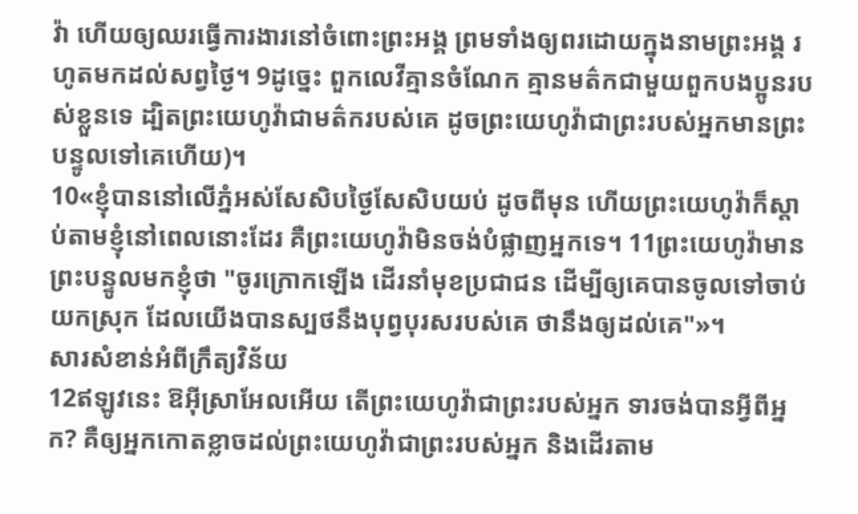វ៉ា ហើយឲ្យឈរធ្វើការងារនៅចំពោះព្រះអង្គ ព្រមទាំងឲ្យពរដោយក្នុងនាមព្រះអង្គ រហូតមកដល់សព្វថ្ងៃ។ 9ដូច្នេះ ពួកលេវីគ្មានចំណែក គ្មានមត៌កជាមួយពួកបងប្អូនរបស់ខ្លួនទេ ដ្បិតព្រះយេហូវ៉ាជាមត៌ករបស់គេ ដូចព្រះយេហូវ៉ាជាព្រះរបស់អ្នកមានព្រះបន្ទូលទៅគេហើយ)។
10«ខ្ញុំបាននៅលើភ្នំអស់សែសិបថ្ងៃសែសិបយប់ ដូចពីមុន ហើយព្រះយេហូវ៉ាក៏ស្តាប់តាមខ្ញុំនៅពេលនោះដែរ គឺព្រះយេហូវ៉ាមិនចង់បំផ្លាញអ្នកទេ។ 11ព្រះយេហូវ៉ាមានព្រះបន្ទូលមកខ្ញុំថា "ចូរក្រោកឡើង ដើរនាំមុខប្រជាជន ដើម្បីឲ្យគេបានចូលទៅចាប់យកស្រុក ដែលយើងបានស្បថនឹងបុព្វបុរសរបស់គេ ថានឹងឲ្យដល់គេ"»។
សារសំខាន់អំពីក្រឹត្យវិន័យ
12ឥឡូវនេះ ឱអ៊ីស្រាអែលអើយ តើព្រះយេហូវ៉ាជាព្រះរបស់អ្នក ទារចង់បានអ្វីពីអ្នក? គឺឲ្យអ្នកកោតខ្លាចដល់ព្រះយេហូវ៉ាជាព្រះរបស់អ្នក និងដើរតាម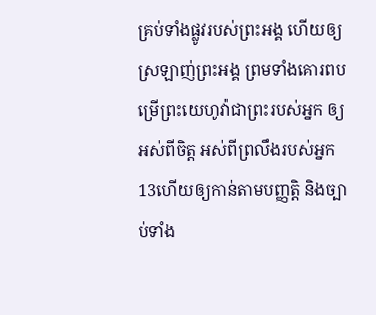គ្រប់ទាំងផ្លូវរបស់ព្រះអង្គ ហើយឲ្យស្រឡាញ់ព្រះអង្គ ព្រមទាំងគោរពបម្រើព្រះយេហូវ៉ាជាព្រះរបស់អ្នក ឲ្យអស់ពីចិត្ត អស់ពីព្រលឹងរបស់អ្នក 13ហើយឲ្យកាន់តាមបញ្ញត្តិ និងច្បាប់ទាំង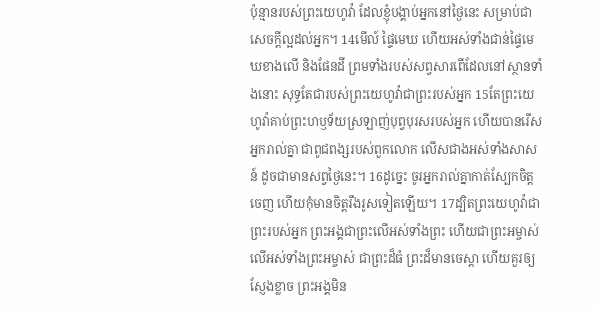ប៉ុន្មានរបស់ព្រះយេហូវ៉ា ដែលខ្ញុំបង្គាប់អ្នកនៅថ្ងៃនេះ សម្រាប់ជាសេចក្ដីល្អដល់អ្នក។ 14មើល៍ ផ្ទៃមេឃ ហើយអស់ទាំងជាន់ផ្ទៃមេឃខាងលើ និងផែនដី ព្រមទាំងរបស់សព្វសារពើដែលនៅស្ថានទាំងនោះ សុទ្ធតែជារបស់ព្រះយេហូវ៉ាជាព្រះរបស់អ្នក 15តែព្រះយេហូវ៉ាគាប់ព្រះហឫទ័យស្រឡាញ់បុព្វបុរសរបស់អ្នក ហើយបានរើសអ្នករាល់គ្នា ជាពូជពង្សរបស់ពួកលោក លើសជាងអស់ទាំងសាសន៍ ដូចជាមានសព្វថ្ងៃនេះ។ 16ដូច្នេះ ចូរអ្នករាល់គ្នាកាត់ស្បែកចិត្តចេញ ហើយកុំមានចិត្តរឹងរូសទៀតឡើយ។ 17ដ្បិតព្រះយេហូវ៉ាជាព្រះរបស់អ្នក ព្រះអង្គជាព្រះលើអស់ទាំងព្រះ ហើយជាព្រះអម្ចាស់លើអស់ទាំងព្រះអម្ចាស់ ជាព្រះដ៏ធំ ព្រះដ៏មានចេស្តា ហើយគួរឲ្យស្ញែងខ្លាច ព្រះអង្គមិន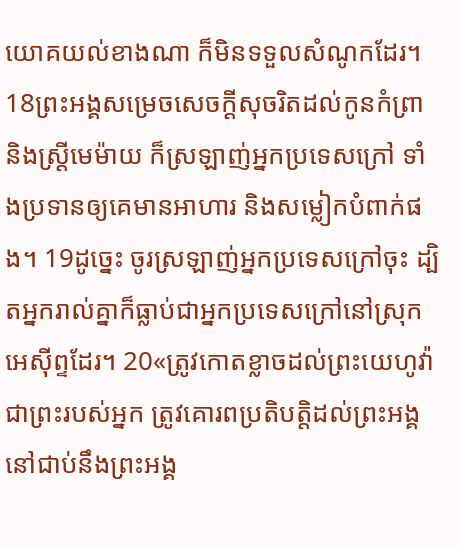យោគយល់ខាងណា ក៏មិនទទួលសំណូកដែរ។ 18ព្រះអង្គសម្រេចសេចក្ដីសុចរិតដល់កូនកំព្រា និងស្រ្ដីមេម៉ាយ ក៏ស្រឡាញ់អ្នកប្រទេសក្រៅ ទាំងប្រទានឲ្យគេមានអាហារ និងសម្លៀកបំពាក់ផង។ 19ដូច្នេះ ចូរស្រឡាញ់អ្នកប្រទេសក្រៅចុះ ដ្បិតអ្នករាល់គ្នាក៏ធ្លាប់ជាអ្នកប្រទេសក្រៅនៅស្រុកអេស៊ីព្ទដែរ។ 20«ត្រូវកោតខ្លាចដល់ព្រះយេហូវ៉ាជាព្រះរបស់អ្នក ត្រូវគោរពប្រតិបត្តិដល់ព្រះអង្គ នៅជាប់នឹងព្រះអង្គ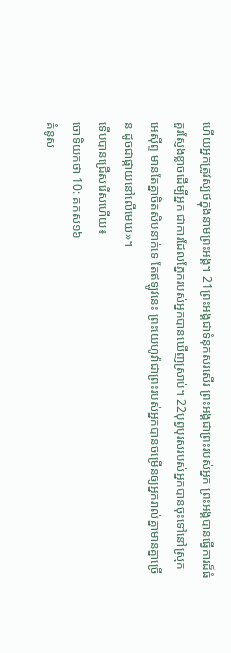ហើយអ្នកត្រូវស្បថក្នុងនាមព្រះអង្គ។ 21ព្រះអង្គជាទំនុកសរសើរ ព្រះអង្គជាព្រះរបស់អ្នក ព្រះអង្គបានធ្វើការដ៏ធំ គួរស្ញែងខ្លាចដើម្បីអ្នក ជាការដែលភ្នែករបស់អ្នកបានឃើញស្រាប់។ 22បុព្វបុរសរបស់អ្នកបានចុះទៅនៅស្រុកអេស៊ីព្ទ មានតែគ្នាចិតសិបនាក់ទេ តែឥឡូវនេះ ព្រះយេហូវ៉ាជាព្រះរបស់អ្នកបានចម្រើនឲ្យអ្នករាល់គ្នាមានគ្នាច្រើន ដូចជាផ្កាយនៅលើមេឃ»។
ទើបបានជ្រើសរើសហើយ៖
ចោទិយកថា 10: គកស១៦
គំនូស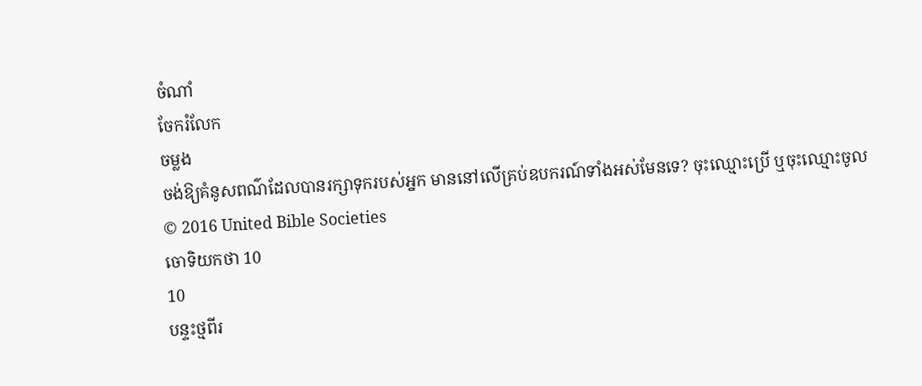ចំណាំ
ចែករំលែក
ចម្លង
ចង់ឱ្យគំនូសពណ៌ដែលបានរក្សាទុករបស់អ្នក មាននៅលើគ្រប់ឧបករណ៍ទាំងអស់មែនទេ? ចុះឈ្មោះប្រើ ឬចុះឈ្មោះចូល
© 2016 United Bible Societies
ចោទិយកថា 10
10
បន្ទះថ្មពីរ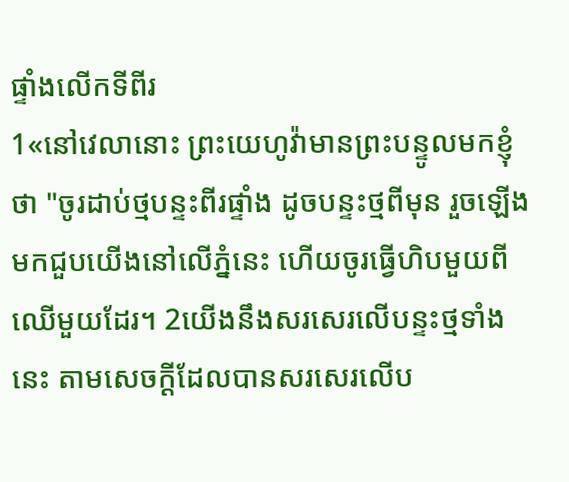ផ្ទាំងលើកទីពីរ
1«នៅវេលានោះ ព្រះយេហូវ៉ាមានព្រះបន្ទូលមកខ្ញុំថា "ចូរដាប់ថ្មបន្ទះពីរផ្ទាំង ដូចបន្ទះថ្មពីមុន រួចឡើងមកជួបយើងនៅលើភ្នំនេះ ហើយចូរធ្វើហិបមួយពីឈើមួយដែរ។ 2យើងនឹងសរសេរលើបន្ទះថ្មទាំងនេះ តាមសេចក្ដីដែលបានសរសេរលើប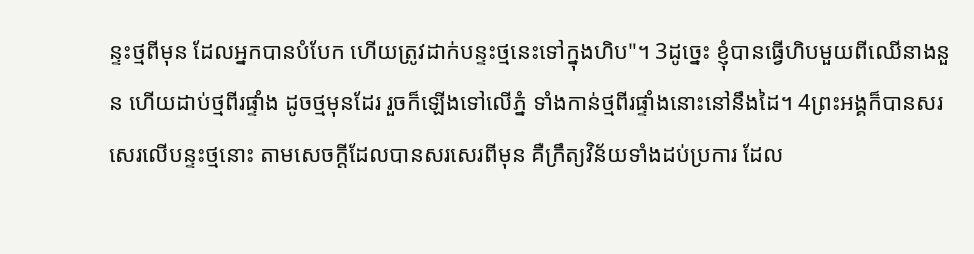ន្ទះថ្មពីមុន ដែលអ្នកបានបំបែក ហើយត្រូវដាក់បន្ទះថ្មនេះទៅក្នុងហិប"។ 3ដូច្នេះ ខ្ញុំបានធ្វើហិបមួយពីឈើនាងនួន ហើយដាប់ថ្មពីរផ្ទាំង ដូចថ្មមុនដែរ រួចក៏ឡើងទៅលើភ្នំ ទាំងកាន់ថ្មពីរផ្ទាំងនោះនៅនឹងដៃ។ 4ព្រះអង្គក៏បានសរសេរលើបន្ទះថ្មនោះ តាមសេចក្ដីដែលបានសរសេរពីមុន គឺក្រឹត្យវិន័យទាំងដប់ប្រការ ដែល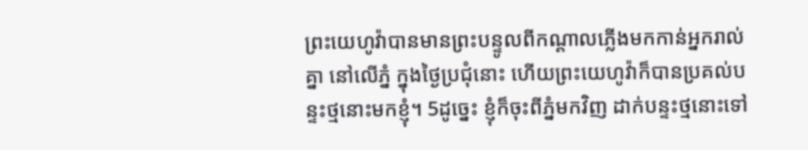ព្រះយេហូវ៉ាបានមានព្រះបន្ទូលពីកណ្ដាលភ្លើងមកកាន់អ្នករាល់គ្នា នៅលើភ្នំ ក្នុងថ្ងៃប្រជុំនោះ ហើយព្រះយេហូវ៉ាក៏បានប្រគល់បន្ទះថ្មនោះមកខ្ញុំ។ 5ដូច្នេះ ខ្ញុំក៏ចុះពីភ្នំមកវិញ ដាក់បន្ទះថ្មនោះទៅ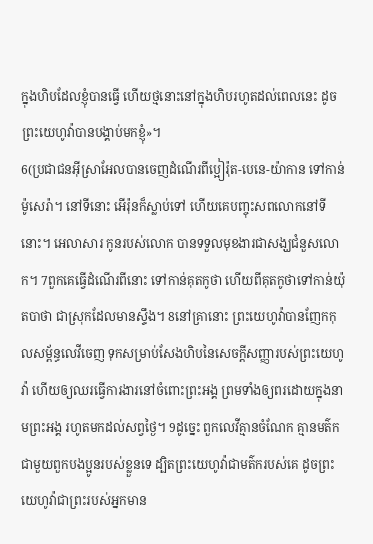ក្នុងហិបដែលខ្ញុំបានធ្វើ ហើយថ្មនោះនៅក្នុងហិបរហូតដល់ពេលនេះ ដូចព្រះយេហូវ៉ាបានបង្គាប់មកខ្ញុំ»។
6(ប្រជាជនអ៊ីស្រាអែលបានចេញដំណើរពីប្អៀរ៉ុត-បេនេ-យ៉ាកាន ទៅកាន់ម៉ូសេរ៉ា។ នៅទីនោះ អើរ៉ុនក៏ស្លាប់ទៅ ហើយគេបញ្ចុះសពលោកនៅទីនោះ។ អេលាសារ កូនរបស់លោក បានទទួលមុខងារជាសង្ឃជំនួសលោក។ 7ពួកគេធ្វើដំណើរពីនោះ ទៅកាន់គុតកូថា ហើយពីគុតកូថាទៅកាន់យ៉ុតបាថា ជាស្រុកដែលមានស្ទឹង។ 8នៅគ្រានោះ ព្រះយេហូវ៉ាបានញែកកុលសម្ព័ន្ធលេវីចេញ ទុកសម្រាប់សែងហិបនៃសេចក្ដីសញ្ញារបស់ព្រះយេហូវ៉ា ហើយឲ្យឈរធ្វើការងារនៅចំពោះព្រះអង្គ ព្រមទាំងឲ្យពរដោយក្នុងនាមព្រះអង្គ រហូតមកដល់សព្វថ្ងៃ។ 9ដូច្នេះ ពួកលេវីគ្មានចំណែក គ្មានមត៌កជាមួយពួកបងប្អូនរបស់ខ្លួនទេ ដ្បិតព្រះយេហូវ៉ាជាមត៌ករបស់គេ ដូចព្រះយេហូវ៉ាជាព្រះរបស់អ្នកមាន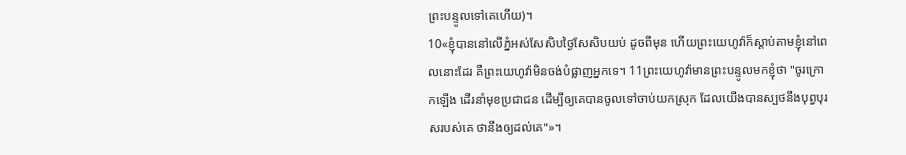ព្រះបន្ទូលទៅគេហើយ)។
10«ខ្ញុំបាននៅលើភ្នំអស់សែសិបថ្ងៃសែសិបយប់ ដូចពីមុន ហើយព្រះយេហូវ៉ាក៏ស្តាប់តាមខ្ញុំនៅពេលនោះដែរ គឺព្រះយេហូវ៉ាមិនចង់បំផ្លាញអ្នកទេ។ 11ព្រះយេហូវ៉ាមានព្រះបន្ទូលមកខ្ញុំថា "ចូរក្រោកឡើង ដើរនាំមុខប្រជាជន ដើម្បីឲ្យគេបានចូលទៅចាប់យកស្រុក ដែលយើងបានស្បថនឹងបុព្វបុរសរបស់គេ ថានឹងឲ្យដល់គេ"»។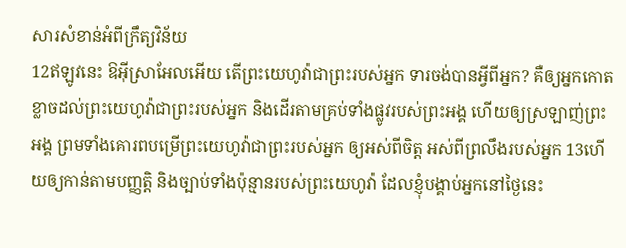សារសំខាន់អំពីក្រឹត្យវិន័យ
12ឥឡូវនេះ ឱអ៊ីស្រាអែលអើយ តើព្រះយេហូវ៉ាជាព្រះរបស់អ្នក ទារចង់បានអ្វីពីអ្នក? គឺឲ្យអ្នកកោតខ្លាចដល់ព្រះយេហូវ៉ាជាព្រះរបស់អ្នក និងដើរតាមគ្រប់ទាំងផ្លូវរបស់ព្រះអង្គ ហើយឲ្យស្រឡាញ់ព្រះអង្គ ព្រមទាំងគោរពបម្រើព្រះយេហូវ៉ាជាព្រះរបស់អ្នក ឲ្យអស់ពីចិត្ត អស់ពីព្រលឹងរបស់អ្នក 13ហើយឲ្យកាន់តាមបញ្ញត្តិ និងច្បាប់ទាំងប៉ុន្មានរបស់ព្រះយេហូវ៉ា ដែលខ្ញុំបង្គាប់អ្នកនៅថ្ងៃនេះ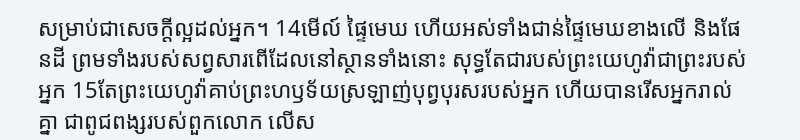សម្រាប់ជាសេចក្ដីល្អដល់អ្នក។ 14មើល៍ ផ្ទៃមេឃ ហើយអស់ទាំងជាន់ផ្ទៃមេឃខាងលើ និងផែនដី ព្រមទាំងរបស់សព្វសារពើដែលនៅស្ថានទាំងនោះ សុទ្ធតែជារបស់ព្រះយេហូវ៉ាជាព្រះរបស់អ្នក 15តែព្រះយេហូវ៉ាគាប់ព្រះហឫទ័យស្រឡាញ់បុព្វបុរសរបស់អ្នក ហើយបានរើសអ្នករាល់គ្នា ជាពូជពង្សរបស់ពួកលោក លើស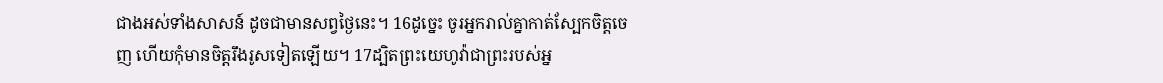ជាងអស់ទាំងសាសន៍ ដូចជាមានសព្វថ្ងៃនេះ។ 16ដូច្នេះ ចូរអ្នករាល់គ្នាកាត់ស្បែកចិត្តចេញ ហើយកុំមានចិត្តរឹងរូសទៀតឡើយ។ 17ដ្បិតព្រះយេហូវ៉ាជាព្រះរបស់អ្ន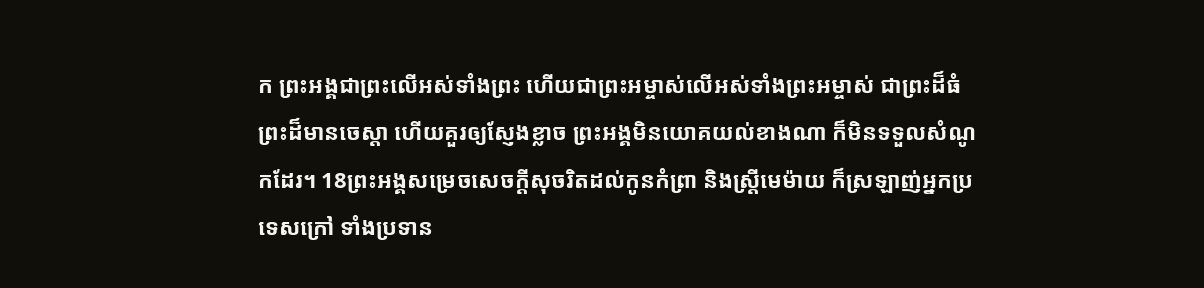ក ព្រះអង្គជាព្រះលើអស់ទាំងព្រះ ហើយជាព្រះអម្ចាស់លើអស់ទាំងព្រះអម្ចាស់ ជាព្រះដ៏ធំ ព្រះដ៏មានចេស្តា ហើយគួរឲ្យស្ញែងខ្លាច ព្រះអង្គមិនយោគយល់ខាងណា ក៏មិនទទួលសំណូកដែរ។ 18ព្រះអង្គសម្រេចសេចក្ដីសុចរិតដល់កូនកំព្រា និងស្រ្ដីមេម៉ាយ ក៏ស្រឡាញ់អ្នកប្រទេសក្រៅ ទាំងប្រទាន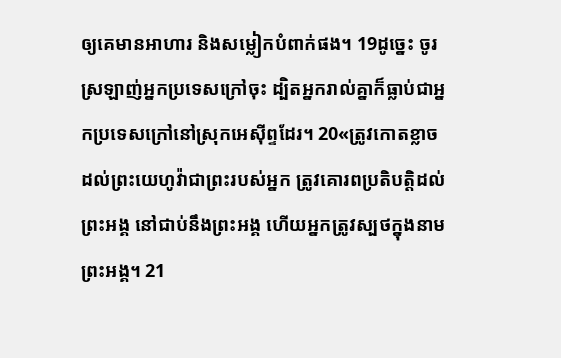ឲ្យគេមានអាហារ និងសម្លៀកបំពាក់ផង។ 19ដូច្នេះ ចូរស្រឡាញ់អ្នកប្រទេសក្រៅចុះ ដ្បិតអ្នករាល់គ្នាក៏ធ្លាប់ជាអ្នកប្រទេសក្រៅនៅស្រុកអេស៊ីព្ទដែរ។ 20«ត្រូវកោតខ្លាចដល់ព្រះយេហូវ៉ាជាព្រះរបស់អ្នក ត្រូវគោរពប្រតិបត្តិដល់ព្រះអង្គ នៅជាប់នឹងព្រះអង្គ ហើយអ្នកត្រូវស្បថក្នុងនាមព្រះអង្គ។ 21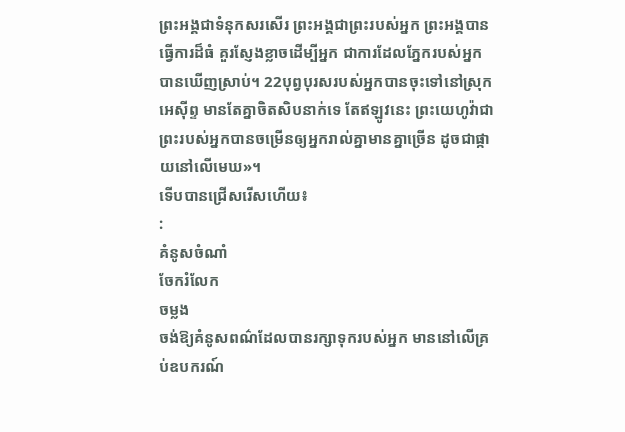ព្រះអង្គជាទំនុកសរសើរ ព្រះអង្គជាព្រះរបស់អ្នក ព្រះអង្គបានធ្វើការដ៏ធំ គួរស្ញែងខ្លាចដើម្បីអ្នក ជាការដែលភ្នែករបស់អ្នកបានឃើញស្រាប់។ 22បុព្វបុរសរបស់អ្នកបានចុះទៅនៅស្រុកអេស៊ីព្ទ មានតែគ្នាចិតសិបនាក់ទេ តែឥឡូវនេះ ព្រះយេហូវ៉ាជាព្រះរបស់អ្នកបានចម្រើនឲ្យអ្នករាល់គ្នាមានគ្នាច្រើន ដូចជាផ្កាយនៅលើមេឃ»។
ទើបបានជ្រើសរើសហើយ៖
:
គំនូសចំណាំ
ចែករំលែក
ចម្លង
ចង់ឱ្យគំនូសពណ៌ដែលបានរក្សាទុករបស់អ្នក មាននៅលើគ្រប់ឧបករណ៍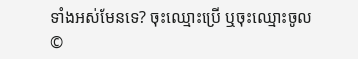ទាំងអស់មែនទេ? ចុះឈ្មោះប្រើ ឬចុះឈ្មោះចូល
©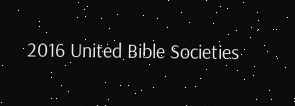2016 United Bible Societies